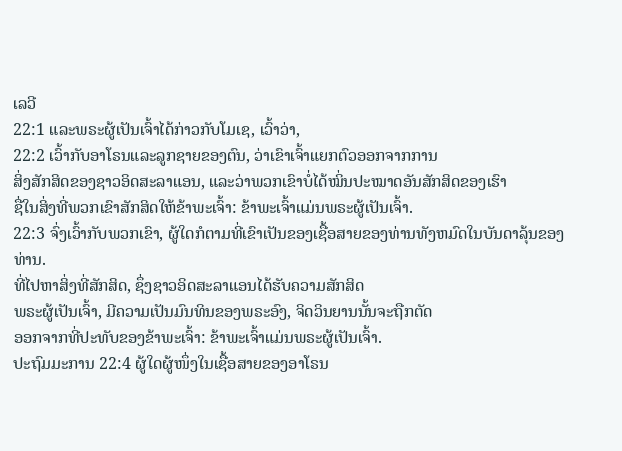ເລວີ
22:1 ແລະພຣະຜູ້ເປັນເຈົ້າໄດ້ກ່າວກັບໂມເຊ, ເວົ້າວ່າ,
22:2 ເວົ້າກັບອາໂຣນແລະລູກຊາຍຂອງຕົນ, ວ່າເຂົາເຈົ້າແຍກຕົວອອກຈາກການ
ສິ່ງສັກສິດຂອງຊາວອິດສະລາແອນ, ແລະວ່າພວກເຂົາບໍ່ໄດ້ໝິ່ນປະໝາດອັນສັກສິດຂອງເຮົາ
ຊື່ໃນສິ່ງທີ່ພວກເຂົາສັກສິດໃຫ້ຂ້າພະເຈົ້າ: ຂ້າພະເຈົ້າແມ່ນພຣະຜູ້ເປັນເຈົ້າ.
22:3 ຈົ່ງເວົ້າກັບພວກເຂົາ, ຜູ້ໃດກໍຕາມທີ່ເຂົາເປັນຂອງເຊື້ອສາຍຂອງທ່ານທັງຫມົດໃນບັນດາລຸ້ນຂອງທ່ານ.
ທີ່ໄປຫາສິ່ງທີ່ສັກສິດ, ຊຶ່ງຊາວອິດສະລາແອນໄດ້ຮັບຄວາມສັກສິດ
ພຣະຜູ້ເປັນເຈົ້າ, ມີຄວາມເປັນມົນທິນຂອງພຣະອົງ, ຈິດວິນຍານນັ້ນຈະຖືກຕັດ
ອອກຈາກທີ່ປະທັບຂອງຂ້າພະເຈົ້າ: ຂ້າພະເຈົ້າແມ່ນພຣະຜູ້ເປັນເຈົ້າ.
ປະຖົມມະການ 22:4 ຜູ້ໃດຜູ້ໜຶ່ງໃນເຊື້ອສາຍຂອງອາໂຣນ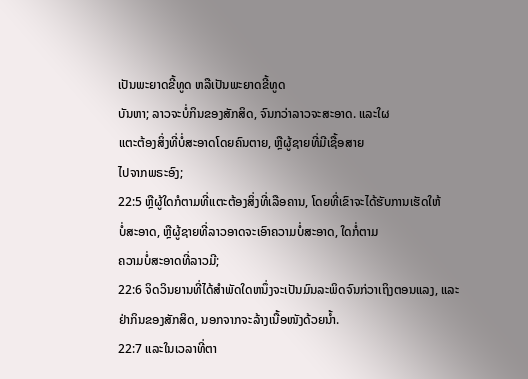ເປັນພະຍາດຂີ້ທູດ ຫລືເປັນພະຍາດຂີ້ທູດ
ບັນຫາ; ລາວຈະບໍ່ກິນຂອງສັກສິດ, ຈົນກວ່າລາວຈະສະອາດ. ແລະໃຜ
ແຕະຕ້ອງສິ່ງທີ່ບໍ່ສະອາດໂດຍຄົນຕາຍ, ຫຼືຜູ້ຊາຍທີ່ມີເຊື້ອສາຍ
ໄປຈາກພຣະອົງ;
22:5 ຫຼືຜູ້ໃດກໍຕາມທີ່ແຕະຕ້ອງສິ່ງທີ່ເລືອຄານ, ໂດຍທີ່ເຂົາຈະໄດ້ຮັບການເຮັດໃຫ້
ບໍ່ສະອາດ, ຫຼືຜູ້ຊາຍທີ່ລາວອາດຈະເອົາຄວາມບໍ່ສະອາດ, ໃດກໍ່ຕາມ
ຄວາມບໍ່ສະອາດທີ່ລາວມີ;
22:6 ຈິດວິນຍານທີ່ໄດ້ສໍາພັດໃດຫນຶ່ງຈະເປັນມົນລະພິດຈົນກ່ວາເຖິງຕອນແລງ, ແລະ
ຢ່າກິນຂອງສັກສິດ, ນອກຈາກຈະລ້າງເນື້ອໜັງດ້ວຍນ້ຳ.
22:7 ແລະໃນເວລາທີ່ຕາ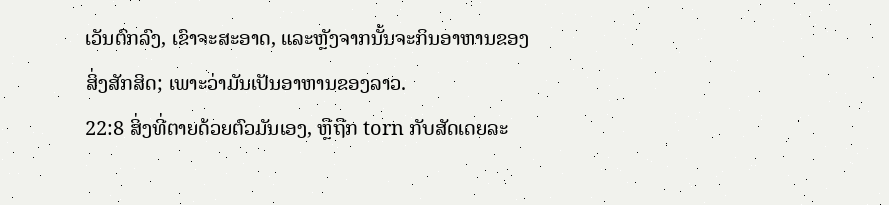ເວັນຕົກລົງ, ເຂົາຈະສະອາດ, ແລະຫຼັງຈາກນັ້ນຈະກິນອາຫານຂອງ
ສິ່ງສັກສິດ; ເພາະວ່າມັນເປັນອາຫານຂອງລາວ.
22:8 ສິ່ງທີ່ຕາຍດ້ວຍຕົວມັນເອງ, ຫຼືຖືກ torn ກັບສັດເດຍລະ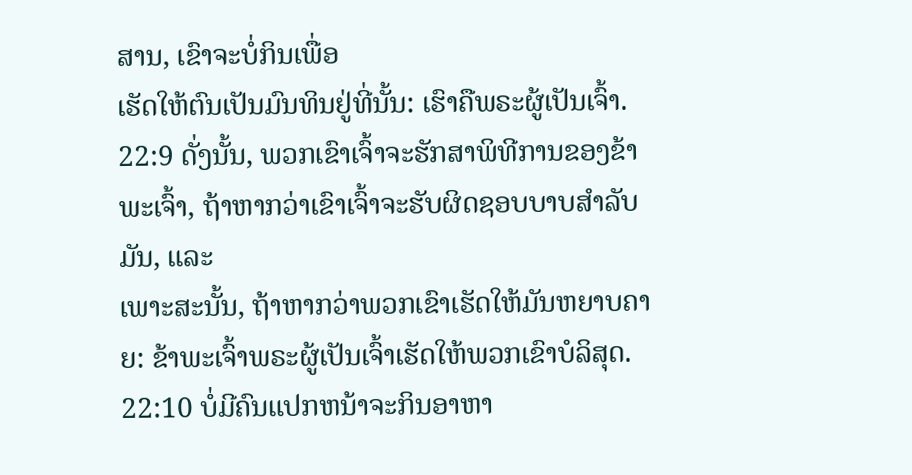ສານ, ເຂົາຈະບໍ່ກິນເພື່ອ
ເຮັດໃຫ້ຕົນເປັນມົນທິນຢູ່ທີ່ນັ້ນ: ເຮົາຄືພຣະຜູ້ເປັນເຈົ້າ.
22:9 ດັ່ງນັ້ນ, ພວກເຂົາເຈົ້າຈະຮັກສາພິທີການຂອງຂ້າພະເຈົ້າ, ຖ້າຫາກວ່າເຂົາເຈົ້າຈະຮັບຜິດຊອບບາບສໍາລັບມັນ, ແລະ
ເພາະສະນັ້ນ, ຖ້າຫາກວ່າພວກເຂົາເຮັດໃຫ້ມັນຫຍາບຄາຍ: ຂ້າພະເຈົ້າພຣະຜູ້ເປັນເຈົ້າເຮັດໃຫ້ພວກເຂົາບໍລິສຸດ.
22:10 ບໍ່ມີຄົນແປກຫນ້າຈະກິນອາຫາ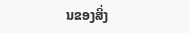ນຂອງສິ່ງ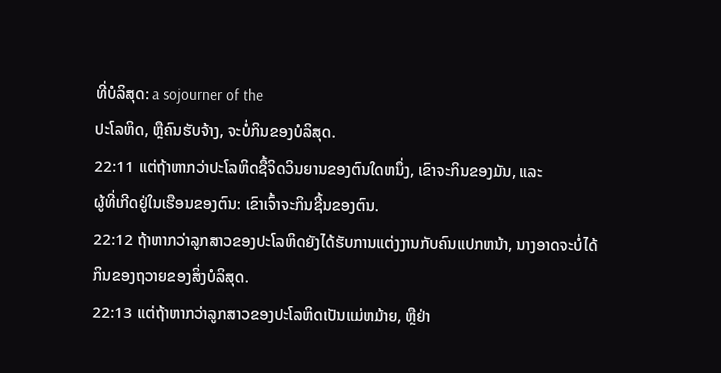ທີ່ບໍລິສຸດ: a sojourner of the
ປະໂລຫິດ, ຫຼືຄົນຮັບຈ້າງ, ຈະບໍ່ກິນຂອງບໍລິສຸດ.
22:11 ແຕ່ຖ້າຫາກວ່າປະໂລຫິດຊື້ຈິດວິນຍານຂອງຕົນໃດຫນຶ່ງ, ເຂົາຈະກິນຂອງມັນ, ແລະ
ຜູ້ທີ່ເກີດຢູ່ໃນເຮືອນຂອງຕົນ: ເຂົາເຈົ້າຈະກິນຊີ້ນຂອງຕົນ.
22:12 ຖ້າຫາກວ່າລູກສາວຂອງປະໂລຫິດຍັງໄດ້ຮັບການແຕ່ງງານກັບຄົນແປກຫນ້າ, ນາງອາດຈະບໍ່ໄດ້
ກິນຂອງຖວາຍຂອງສິ່ງບໍລິສຸດ.
22:13 ແຕ່ຖ້າຫາກວ່າລູກສາວຂອງປະໂລຫິດເປັນແມ່ຫມ້າຍ, ຫຼືຢ່າ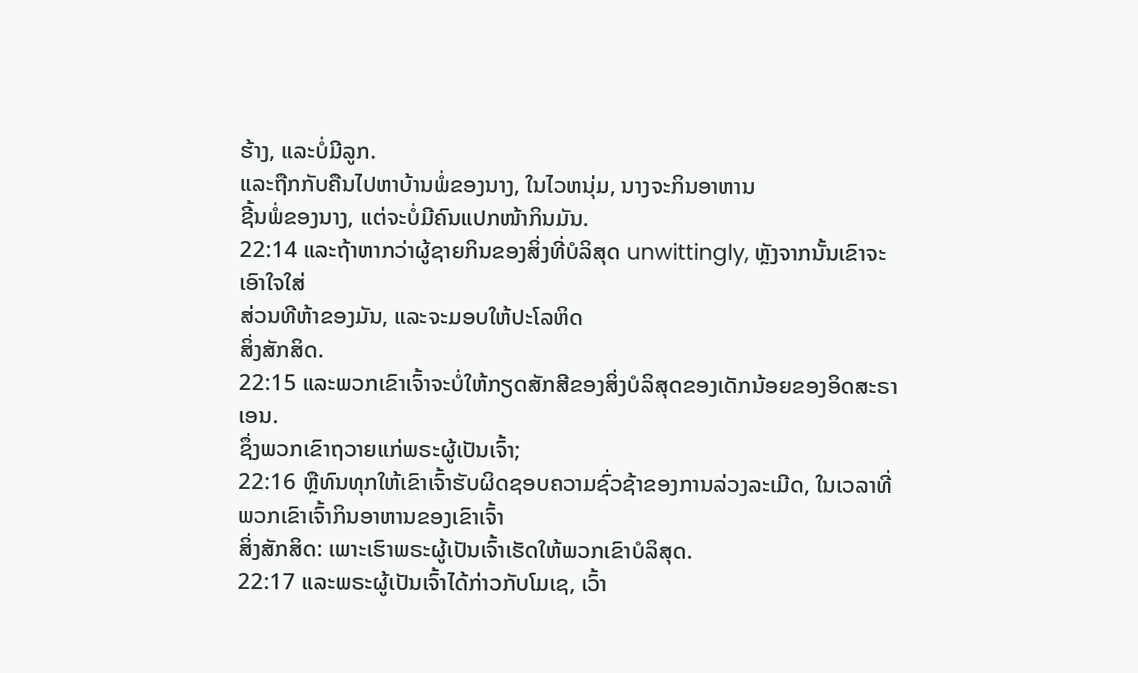ຮ້າງ, ແລະບໍ່ມີລູກ.
ແລະຖືກກັບຄືນໄປຫາບ້ານພໍ່ຂອງນາງ, ໃນໄວຫນຸ່ມ, ນາງຈະກິນອາຫານ
ຊີ້ນພໍ່ຂອງນາງ, ແຕ່ຈະບໍ່ມີຄົນແປກໜ້າກິນມັນ.
22:14 ແລະຖ້າຫາກວ່າຜູ້ຊາຍກິນຂອງສິ່ງທີ່ບໍລິສຸດ unwittingly, ຫຼັງຈາກນັ້ນເຂົາຈະເອົາໃຈໃສ່
ສ່ວນທີຫ້າຂອງມັນ, ແລະຈະມອບໃຫ້ປະໂລຫິດ
ສິ່ງສັກສິດ.
22:15 ແລະພວກເຂົາເຈົ້າຈະບໍ່ໃຫ້ກຽດສັກສີຂອງສິ່ງບໍລິສຸດຂອງເດັກນ້ອຍຂອງອິດສະຣາເອນ.
ຊຶ່ງພວກເຂົາຖວາຍແກ່ພຣະຜູ້ເປັນເຈົ້າ;
22:16 ຫຼືທົນທຸກໃຫ້ເຂົາເຈົ້າຮັບຜິດຊອບຄວາມຊົ່ວຊ້າຂອງການລ່ວງລະເມີດ, ໃນເວລາທີ່ພວກເຂົາເຈົ້າກິນອາຫານຂອງເຂົາເຈົ້າ
ສິ່ງສັກສິດ: ເພາະເຮົາພຣະຜູ້ເປັນເຈົ້າເຮັດໃຫ້ພວກເຂົາບໍລິສຸດ.
22:17 ແລະພຣະຜູ້ເປັນເຈົ້າໄດ້ກ່າວກັບໂມເຊ, ເວົ້າ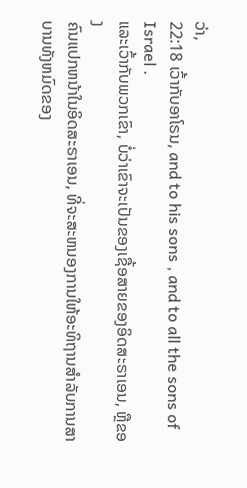ວ່າ,
22:18 ເວົ້າກັບອາໂຣນ, and to his sons , and to all the sons of Israel .
ແລະເວົ້າກັບພວກເຂົາ, ບໍ່ວ່າເຂົາຈະເປັນຂອງເຊື້ອສາຍຂອງອິດສະຣາເອນ, ຫຼືຂອງ
ຄົນແປກຫນ້າໃນອິດສະຣາເອນ, ທີ່ຈະສະຫນອງການໃຫ້ອະທິຖານສໍາລັບການສາບານທັງຫມົດຂອງ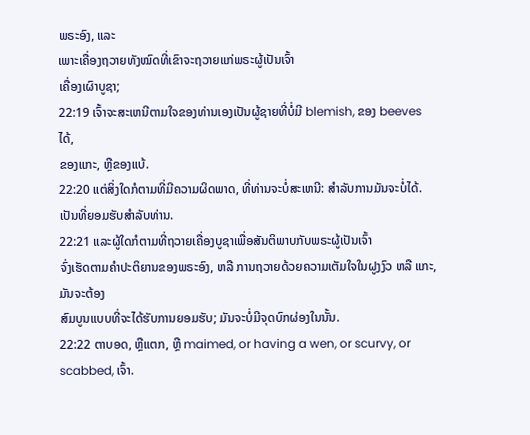ພຣະອົງ, ແລະ
ເພາະເຄື່ອງຖວາຍທັງໝົດທີ່ເຂົາຈະຖວາຍແກ່ພຣະຜູ້ເປັນເຈົ້າ
ເຄື່ອງເຜົາບູຊາ;
22:19 ເຈົ້າຈະສະເຫນີຕາມໃຈຂອງທ່ານເອງເປັນຜູ້ຊາຍທີ່ບໍ່ມີ blemish, ຂອງ beeves ໄດ້,
ຂອງແກະ, ຫຼືຂອງແບ້.
22:20 ແຕ່ສິ່ງໃດກໍຕາມທີ່ມີຄວາມຜິດພາດ, ທີ່ທ່ານຈະບໍ່ສະເຫນີ: ສໍາລັບການມັນຈະບໍ່ໄດ້.
ເປັນທີ່ຍອມຮັບສໍາລັບທ່ານ.
22:21 ແລະຜູ້ໃດກໍຕາມທີ່ຖວາຍເຄື່ອງບູຊາເພື່ອສັນຕິພາບກັບພຣະຜູ້ເປັນເຈົ້າ
ຈົ່ງເຮັດຕາມຄຳປະຕິຍານຂອງພຣະອົງ, ຫລື ການຖວາຍດ້ວຍຄວາມເຕັມໃຈໃນຝູງງົວ ຫລື ແກະ, ມັນຈະຕ້ອງ
ສົມບູນແບບທີ່ຈະໄດ້ຮັບການຍອມຮັບ; ມັນຈະບໍ່ມີຈຸດບົກຜ່ອງໃນນັ້ນ.
22:22 ຕາບອດ, ຫຼືແຕກ, ຫຼື maimed, or having a wen, or scurvy, or scabbed, ເຈົ້າ.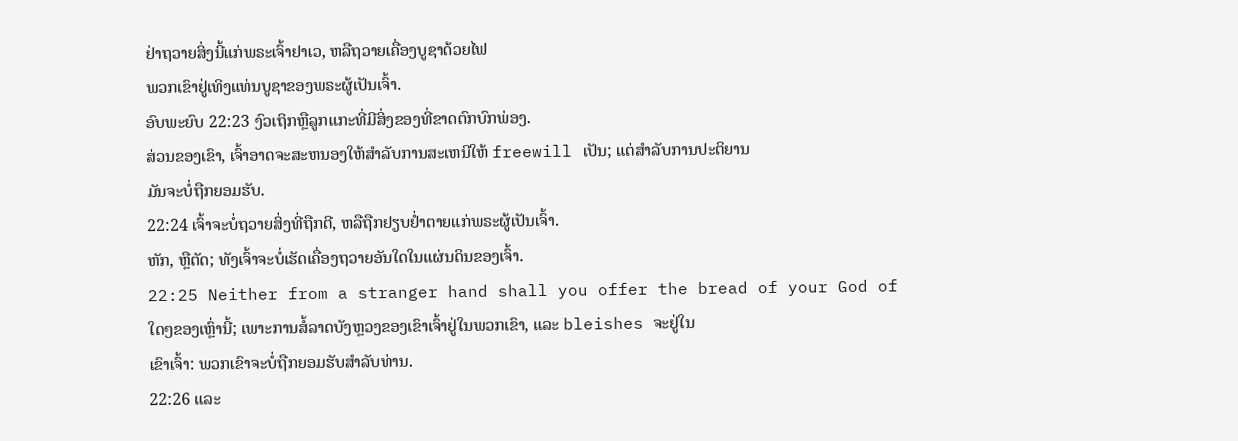ຢ່າຖວາຍສິ່ງນີ້ແກ່ພຣະເຈົ້າຢາເວ, ຫລືຖວາຍເຄື່ອງບູຊາດ້ວຍໄຟ
ພວກເຂົາຢູ່ເທິງແທ່ນບູຊາຂອງພຣະຜູ້ເປັນເຈົ້າ.
ອົບພະຍົບ 22:23 ງົວເຖິກຫຼືລູກແກະທີ່ມີສິ່ງຂອງທີ່ຂາດຕົກບົກພ່ອງ.
ສ່ວນຂອງເຂົາ, ເຈົ້າອາດຈະສະຫນອງໃຫ້ສໍາລັບການສະເຫນີໃຫ້ freewill ເປັນ; ແຕ່ສໍາລັບການປະຕິຍານ
ມັນຈະບໍ່ຖືກຍອມຮັບ.
22:24 ເຈົ້າຈະບໍ່ຖວາຍສິ່ງທີ່ຖືກຕີ, ຫລືຖືກຢຽບຢໍ່າຕາຍແກ່ພຣະຜູ້ເປັນເຈົ້າ.
ຫັກ, ຫຼືຕັດ; ທັງເຈົ້າຈະບໍ່ເຮັດເຄື່ອງຖວາຍອັນໃດໃນແຜ່ນດິນຂອງເຈົ້າ.
22:25 Neither from a stranger hand shall you offer the bread of your God of
ໃດໆຂອງເຫຼົ່ານີ້; ເພາະການສໍ້ລາດບັງຫຼວງຂອງເຂົາເຈົ້າຢູ່ໃນພວກເຂົາ, ແລະ bleishes ຈະຢູ່ໃນ
ເຂົາເຈົ້າ: ພວກເຂົາຈະບໍ່ຖືກຍອມຮັບສໍາລັບທ່ານ.
22:26 ແລະ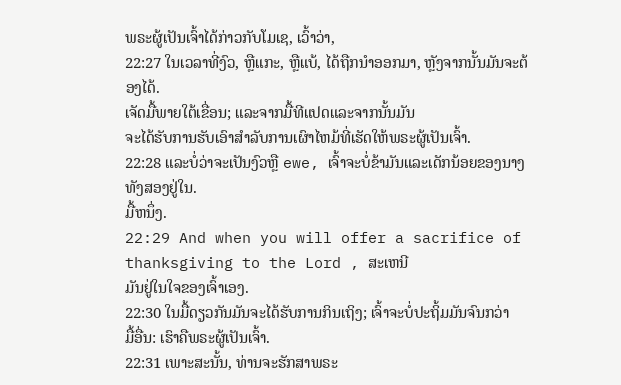ພຣະຜູ້ເປັນເຈົ້າໄດ້ກ່າວກັບໂມເຊ, ເວົ້າວ່າ,
22:27 ໃນເວລາທີ່ງົວ, ຫຼືແກະ, ຫຼືແບ້, ໄດ້ຖືກນໍາອອກມາ, ຫຼັງຈາກນັ້ນມັນຈະຕ້ອງໄດ້.
ເຈັດມື້ພາຍໃຕ້ເຂື່ອນ; ແລະຈາກມື້ທີແປດແລະຈາກນັ້ນມັນ
ຈະໄດ້ຮັບການຮັບເອົາສໍາລັບການເຜົາໄຫມ້ທີ່ເຮັດໃຫ້ພຣະຜູ້ເປັນເຈົ້າ.
22:28 ແລະບໍ່ວ່າຈະເປັນງົວຫຼື ewe, ເຈົ້າຈະບໍ່ຂ້າມັນແລະເດັກນ້ອຍຂອງນາງທັງສອງຢູ່ໃນ.
ມື້ຫນຶ່ງ.
22:29 And when you will offer a sacrifice of thanksgiving to the Lord , ສະເຫນີ
ມັນຢູ່ໃນໃຈຂອງເຈົ້າເອງ.
22:30 ໃນມື້ດຽວກັນມັນຈະໄດ້ຮັບການກິນເຖິງ; ເຈົ້າຈະບໍ່ປະຖິ້ມມັນຈົນກວ່າ
ມື້ອື່ນ: ເຮົາຄືພຣະຜູ້ເປັນເຈົ້າ.
22:31 ເພາະສະນັ້ນ, ທ່ານຈະຮັກສາພຣະ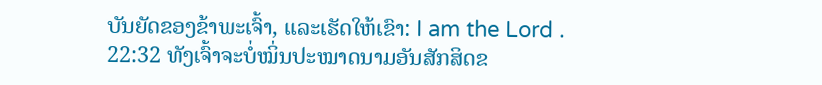ບັນຍັດຂອງຂ້າພະເຈົ້າ, ແລະເຮັດໃຫ້ເຂົາ: I am the Lord .
22:32 ທັງເຈົ້າຈະບໍ່ໝິ່ນປະໝາດນາມອັນສັກສິດຂ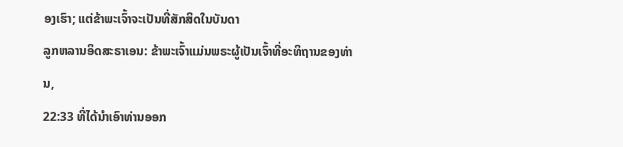ອງເຮົາ; ແຕ່ຂ້າພະເຈົ້າຈະເປັນທີ່ສັກສິດໃນບັນດາ
ລູກຫລານອິດສະຣາເອນ: ຂ້າພະເຈົ້າແມ່ນພຣະຜູ້ເປັນເຈົ້າທີ່ອະທິຖານຂອງທ່ານ,
22:33 ທີ່ໄດ້ນໍາເອົາທ່ານອອກ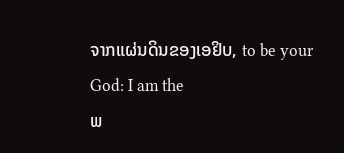ຈາກແຜ່ນດິນຂອງເອຢິບ, to be your God: I am the
ພ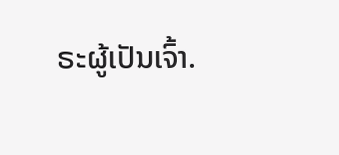ຣະຜູ້ເປັນເຈົ້າ.